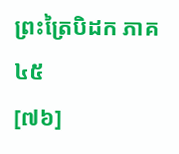ព្រះត្រៃបិដក ភាគ ៤៥
[៧៦]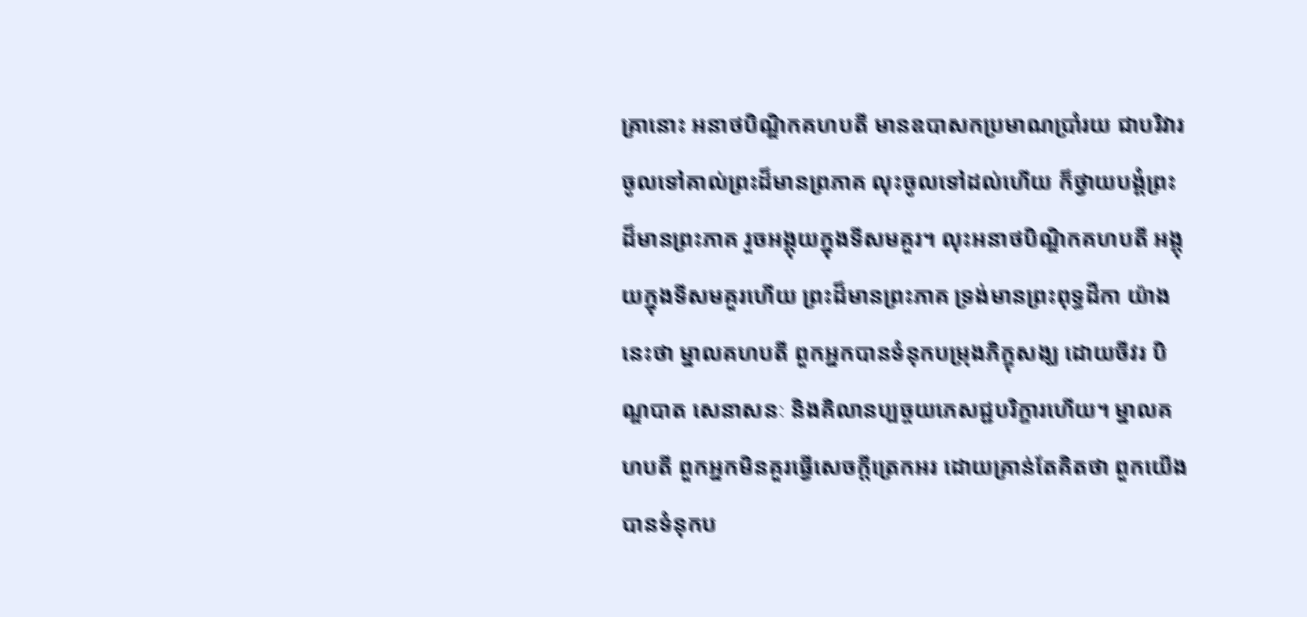គ្រានោះ អនាថបិណ្ឌិកគហបតី មានឧបាសកប្រមាណប្រាំរយ ជាបរិវារ ចូលទៅគាល់ព្រះដ៏មានព្រភាគ លុះចូលទៅដល់ហើយ ក៏ថ្វាយបង្គំព្រះដ៏មានព្រះភាគ រួចអង្គុយក្នុងទីសមគួរ។ លុះអនាថបិណ្ឌិកគហបតី អង្គុយក្នុងទីសមគួរហើយ ព្រះដ៏មានព្រះភាគ ទ្រង់មានព្រះពុទ្ធដីកា យ៉ាងនេះថា ម្នាលគហបតី ពួកអ្នកបានទំនុកបម្រុងភិក្ខុសង្ឃ ដោយចីវរ បិណ្ឌបាត សេនាសនៈ និងគិលានប្បច្ចយភេសជ្ជបរិក្ខារហើយ។ ម្នាលគហបតី ពួកអ្នកមិនគួរធ្វើសេចក្តីត្រេកអរ ដោយគ្រាន់តែគិតថា ពួកយើងបានទំនុកប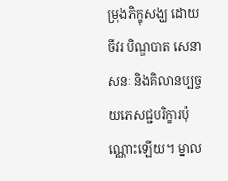ម្រុងភិក្ខុសង្ឃ ដោយចីវរ បិណ្ឌបាត សេនាសនៈ និងគិលានប្បច្ចយភេសជ្ជបរិក្ខារប៉ុណ្ណោះឡើយ។ ម្នាល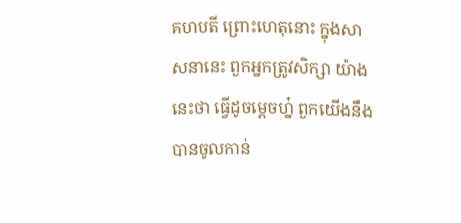គហបតី ព្រោះហេតុនោះ ក្នុងសាសនានេះ ពួកអ្នកត្រូវសិក្សា យ៉ាងនេះថា ធ្វើដូចម្តេចហ្ន៎ ពួកយើងនឹងបានចូលកាន់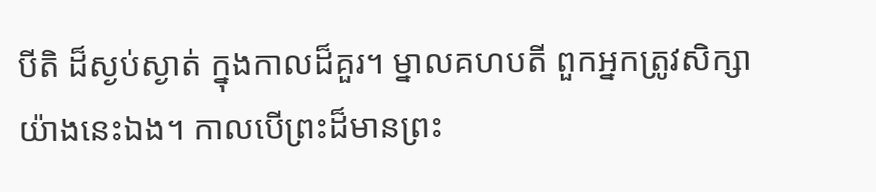បីតិ ដ៏ស្ងប់ស្ងាត់ ក្នុងកាលដ៏គួរ។ ម្នាលគហបតី ពួកអ្នកត្រូវសិក្សា យ៉ាងនេះឯង។ កាលបើព្រះដ៏មានព្រះ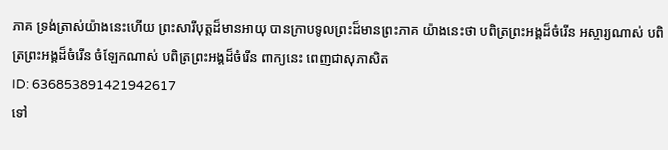ភាគ ទ្រង់ត្រាស់យ៉ាងនេះហើយ ព្រះសារីបុត្តដ៏មានអាយុ បានក្រាបទូលព្រះដ៏មានព្រះភាគ យ៉ាងនេះថា បពិត្រព្រះអង្គដ៏ចំរើន អស្ចារ្យណាស់ បពិត្រព្រះអង្គដ៏ចំរើន ចំឡែកណាស់ បពិត្រព្រះអង្គដ៏ចំរើន ពាក្យនេះ ពេញជាសុភាសិត
ID: 636853891421942617
ទៅ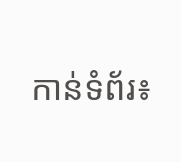កាន់ទំព័រ៖